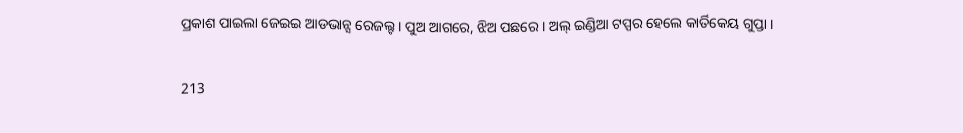ପ୍ରକାଶ ପାଇଲା ଜେଇଇ ଆଡଭାନ୍ସ ରେଜଲ୍ଟ । ପୁଅ ଆଗରେ, ଝିଅ ପଛରେ । ଅଲ୍ ଇଣ୍ଡିଆ ଟପ୍ପର ହେଲେ କାର୍ତିକେୟ ଗୁପ୍ତା ।

213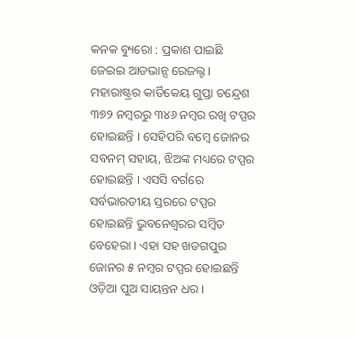କନକ ବ୍ୟୁରୋ : ପ୍ରକାଶ ପାଇଛି ଜେଇଇ ଆଡଭାନ୍ସ ରେଜଲ୍ଟ । ମହାରାଷ୍ଟ୍ରର କାର୍ତିକେୟ ଗୁପ୍ତା ଚନ୍ଦ୍ରେଶ ୩୭୨ ନମ୍ବରରୁ ୩୪୬ ନମ୍ବର ରଖି ଟପ୍ପର ହୋଇଛନ୍ତି । ସେହିପରି ବମ୍ବେ ଜୋନର ସବନମ୍ ସହାୟ, ଝିଅଙ୍କ ମଧ୍ୟରେ ଟପ୍ପର ହୋଇଛନ୍ତି । ଏସସି ବର୍ଗରେ ସର୍ବଭାରତୀୟ ସ୍ତରରେ ଟପ୍ପର ହୋଇଛନ୍ତି ଭୁବନେଶ୍ୱରର ସମ୍ବିତ ବେହେରା । ଏହା ସହ ଖଡଗପୁର ଜୋନର ୫ ନମ୍ବର ଟପ୍ପର ହୋଇଛନ୍ତି ଓଡ଼ିଆ ପୁଅ ସାୟନ୍ତନ ଧର ।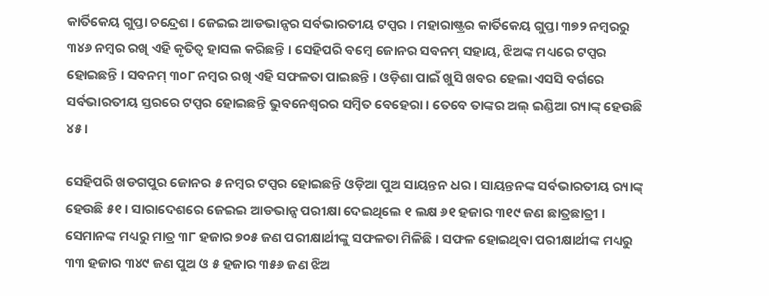କାର୍ତିକେୟ ଗୁପ୍ତା ଚନ୍ଦ୍ରେଶ । ଜେଇଇ ଆଡଭାନ୍ସର ସର୍ବଭାରତୀୟ ଟପ୍ପର । ମହାରାଷ୍ଟ୍ରର କାର୍ତିକେୟ ଗୁପ୍ତା ୩୭୨ ନମ୍ବରରୁ ୩୪୬ ନମ୍ବର ରଖି ଏହି କୃତିତ୍ୱ ହାସଲ କରିଛନ୍ତି । ସେହିପରି ବମ୍ବେ ଜୋନର ସବନମ୍ ସହାୟ, ଝିଅଙ୍କ ମଧ୍ୟରେ ଟପ୍ପର ହୋଇଛନ୍ତି । ସବନମ୍ ୩୦୮ ନମ୍ବର ରଖି ଏହି ସଫଳତା ପାଇଛନ୍ତି । ଓଡ଼ିଶା ପାଇଁ ଖୁସି ଖବର ହେଲା ଏସସି ବର୍ଗରେ ସର୍ବଭାରତୀୟ ସ୍ତରରେ ଟପ୍ପର ହୋଇଛନ୍ତି ଭୁବନେଶ୍ୱରର ସମ୍ବିତ ବେହେରା । ତେବେ ତାଙ୍କର ଅଲ୍ ଇଣ୍ଡିଆ ର‌୍ୟାଙ୍କ୍ ହେଉଛି ୪୫ ।

ସେହିପରି ଖଡଗପୁର ଜୋନର ୫ ନମ୍ବର ଟପ୍ପର ହୋଇଛନ୍ତି ଓଡ଼ିଆ ପୁଅ ସାୟନ୍ତନ ଧର । ସାୟନ୍ତନଙ୍କ ସର୍ବଭାରତୀୟ ର‌୍ୟାଙ୍କ୍ ହେଉଛି ୫୧ । ସାରାଦେଶରେ ଜେଇଇ ଆଡଭାନ୍ସ ପରୀକ୍ଷା ଦେଇଥିଲେ ୧ ଲକ୍ଷ ୬୧ ହଜାର ୩୧୯ ଜଣ ଛାତ୍ରଛାତ୍ରୀ । ସେମାନଙ୍କ ମଧ୍ୟରୁ ମାତ୍ର ୩୮ ହଜାର ୭୦୫ ଜଣ ପରୀକ୍ଷାର୍ଥୀଙ୍କୁ ସଫଳତା ମିଳିଛି । ସଫଳ ହୋଇଥିବା ପରୀକ୍ଷାର୍ଥୀଙ୍କ ମଧ୍ୟରୁ ୩୩ ହଜାର ୩୪୯ ଜଣ ପୁଅ ଓ ୫ ହଜାର ୩୫୬ ଜଣ ଝିଅ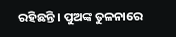ରହିଛନ୍ତି । ପୁଅଙ୍କ ତୁଳନାରେ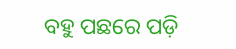ବହୁ ପଛରେ ପଡ଼ି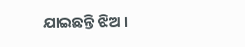ଯାଇଛନ୍ତି ଝିଅ ।